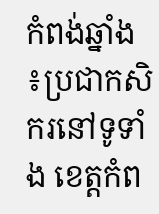កំពង់ឆ្នាំង ៖ប្រជាកសិករនៅទូទាំង ខេត្តកំព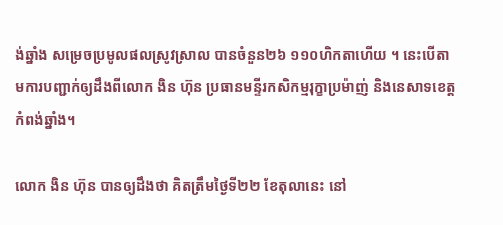ង់ឆ្នាំង សម្រេចប្រមូលផលស្រូវស្រាល បានចំនួន២៦ ១១០ហិកតាហើយ ។ នេះបើតាមការបញ្ជាក់ឲ្យដឹងពីលោក ងិន ហ៊ុន ប្រធានមន្ទីរកសិកម្មរុក្ខាប្រម៉ាញ់ និងនេសាទខេត្តកំពង់ឆ្នាំង។

លោក ងិន ហ៊ុន បានឲ្យដឹងថា គិតត្រឹមថ្ងៃទី២២ ខែតុលានេះ នៅ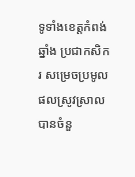ទូទាំងខេត្តកំពង់ឆ្នាំង ប្រជាកសិករ សម្រេចប្រមូលផលស្រូវស្រាល បានចំនួ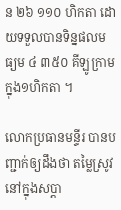ន ២៦ ១១០ ហិកតា ដោយទទួលបានទិន្នផលមធ្យម ៤ ៣៥០ គីឡូក្រាម ក្នុង១ហិកតា ។

លោកប្រធានមន្ទីរ បានបញ្ជាក់ឲ្យដឹងថា តម្លៃស្រូវនៅក្នុងសប្តា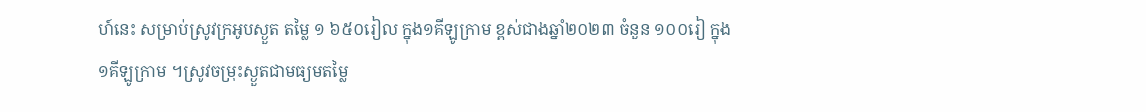ហ៍នេះ សម្រាប់ស្រូវក្រអូបស្ងួត តម្លៃ ១ ៦៥០រៀល ក្នុង១គីឡូក្រាម ខ្ពស់ជាងឆ្នាំ២០២៣ ចំនួន ១០០រៀ ក្នុង១គីឡូក្រាម ។ស្រូវចម្រុះស្ងួតជាមធ្យមតម្លៃ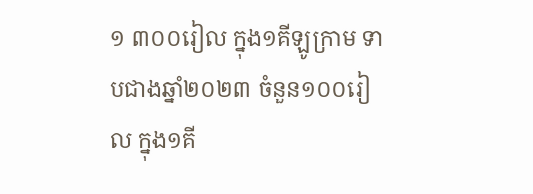១ ៣០០រៀល ក្នុង១គីឡូក្រាម ទាបជាងឆ្នាំ២០២៣ ចំនួន១០០រៀល ក្នុង១គី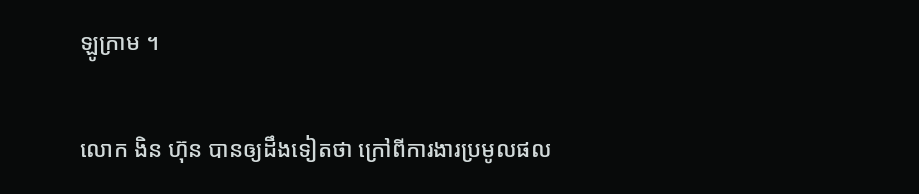ឡូក្រាម ។

លោក ងិន ហ៊ុន បានឲ្យដឹងទៀតថា ក្រៅពីការងារប្រមូលផល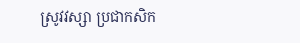ស្រូវវស្សា ប្រជាកសិក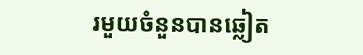រមួយចំនួនបានឆ្លៀត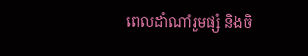ពេលដាំណាំរួមផ្សំ និងចិ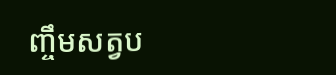ញ្ចឹមសត្វប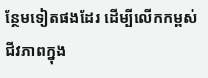ន្ថែមទៀតផងដែរ ដើម្បីលើកកម្ពស់ជីវភាពក្នុង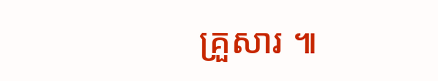គ្រួសារ ៕